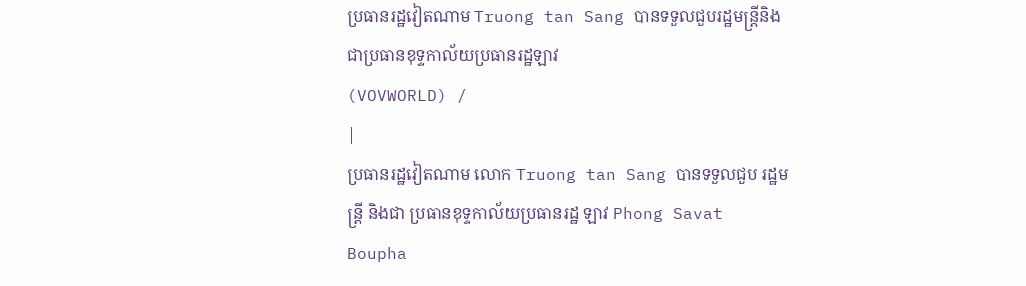ប្រធានរដ្ឋវៀតណាម Truong tan Sang បានទទួលជួបរដ្ឋមន្ត្រីនិងជាប្រធានខុទ្ទកាល័យប្រធានរដ្ឋឡាវ
(VOVWORLD) /
|
ប្រធានរដ្ឋវៀតណាម លោក Truong tan Sang បានទទួលជួប រដ្ឋមន្ត្រី និងជា ប្រធានខុទ្ទកាល័យប្រធានរដ្ឋ ឡាវ Phong Savat Boupha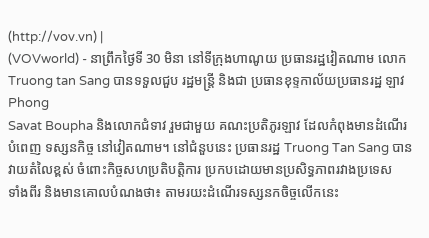(http://vov.vn) |
(VOVworld) - នាព្រឹកថ្ងៃទី 30 មិនា នៅទីក្រុងហាណូយ ប្រធានរដ្ឋវៀតណាម លោក
Truong tan Sang បានទទួលជួប រដ្ឋមន្ត្រី និងជា ប្រធានខុទ្ទកាល័យប្រធានរដ្ឋ ឡាវ Phong
Savat Boupha និងលោកជំទាវ រួមជាមួយ គណះប្រតិភូរឡាវ ដែលកំពុងមានដំណើរ
បំពេញ ទស្សនកិច្ច នៅវៀតណាម។ នៅជំនួបនេះ ប្រធានរដ្ឋ Truong Tan Sang បាន វាយតំលៃខ្ពស់ ចំពោះកិច្ចសហប្រតិបត្តិការ ប្រកបដោយមានប្រសិទ្ធភាពរវាងប្រទេស
ទាំងពីរ និងមានគោលបំណងថា៖ តាមរយះដំណើរទស្សនកចិច្ចលើកនេះ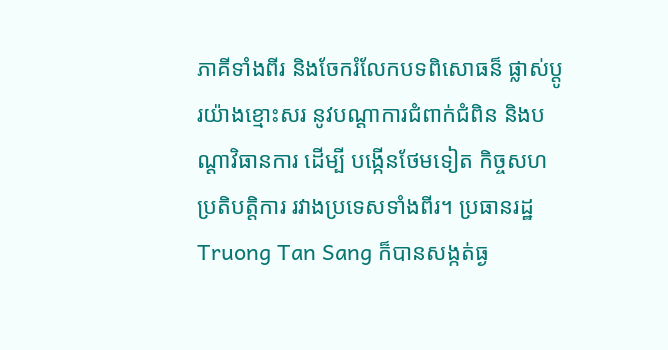ភាគីទាំងពីរ និងចែករំលែកបទពិសោធន៏ ផ្លាស់ប្តូរយ៉ាងខ្មោះសរ នូវបណ្ដាការជំពាក់ជំពិន និងបណ្ដាវិធានការ ដើម្បី បង្កើនថែមទៀត កិច្ចសហប្រតិបត្តិការ រវាងប្រទេសទាំងពីរ។ ប្រធានរដ្ឋ Truong Tan Sang ក៏បានសង្កត់ធ្ង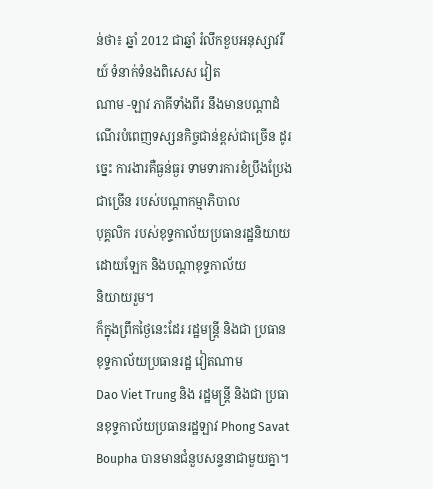ន់ថា៖ ឆ្នាំ 2012 ជាឆ្នាំ រំលឹកខួបអនុស្សាវរីយ៍ ទំនាក់ទំនងពិសេស វៀត
ណាម -ឡាវ ភាគីទាំងពីរ នឹងមានបណ្ដាដំណើរបំពេញទស្សនកិច្ចជាន់ខ្ពស់ជាច្រើន ដូរច្នេះ ការងារគឺធ្ងន់ធ្ងរ ទាមទារការខំប្រឹងប្រែងជាច្រើន របស់បណ្ដាកម្មាភិបាល
បុគ្គលិក របស់ខុទ្ទកាល័យប្រធានរដ្ឋនិយាយដោយឡែក និងបណ្ដាខុទ្ទកាល័យ
និយាយរួម។
ក៏ក្នុងព្រឹកថ្ងៃនេះដែរ រដ្ឋមន្ត្រី និងជា ប្រធានខុទ្ទកាល័យប្រធានរដ្ឋ វៀតណាម
Dao Viet Trung និង រដ្ឋមន្ត្រី និងជា ប្រធានខុទ្ទកាល័យប្រធានរដ្ឋឡាវ Phong Savat Boupha បានមានជំនួបសន្ទនាជាមួយគ្នា។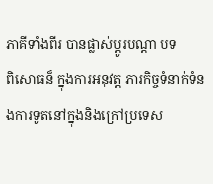ភាគីទាំងពីរ បានផ្លាស់ប្តូរបណ្ដា បទ
ពិសោធន៏ ក្នុងការអនុវត្ត ភារកិច្ចទំនាក់ទំនងការទូតនៅក្នុងនិងក្រៅប្រទេស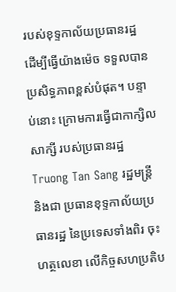របស់ខុទ្ទកាល័យប្រធានរដ្ឋ ដើម្បីធ្វើយ៉ាងម៉េច ទទួលបានប្រសិទ្ធភាពខ្ពស់បំផុត។ បន្ទាប់នោះ ក្រោមការធ្វើជាកាក្សិលសាក្សី របស់ប្រធានរដ្ឋ Truong Tan Sang រដ្ឋមន្ត្រី និងជា ប្រធានខុទ្ទកាល័យប្រធានរដ្ឋ នៃប្រទេសទាំងពិរ ចុះហត្ថលេខា លើកិច្ចសហប្រតិប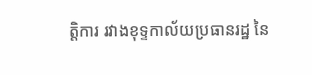ត្តិការ រវាងខុទ្ទកាល័យប្រធានរដ្ឋ នៃ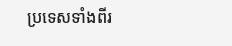ប្រទេសទាំងពីរ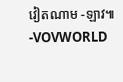វៀតណាម -ឡាវ៕
-VOVWORLD